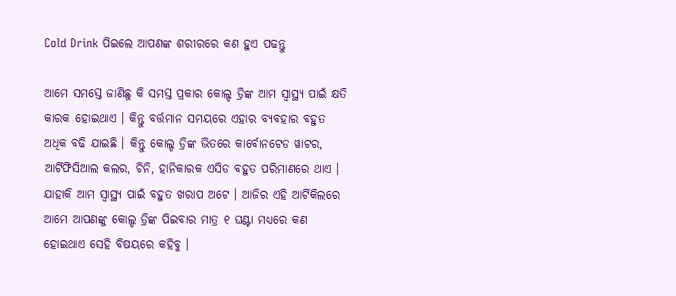Cold Drink ପିଇଲେ ଆପଣଙ୍କ ଶରୀରରେ କଣ ହୁଏ ପଢନ୍ତୁ

ଆମେ ସମସ୍ତେ ଜାଣିଛୁ କି ସମସ୍ତ ପ୍ରକାର କୋଲ୍ଡ ଡ୍ରିଙ୍କ ଆମ ସ୍ୱାସ୍ଥ୍ୟ ପାଇଁ କ୍ଷତି କାରକ ହୋଇଥାଏ । କିନ୍ତୁ ବର୍ତ୍ତମାନ ସମୟରେ ଏହାର ବ୍ୟବହାର ବହୁତ ଅଧିକ ବଢି ଯାଇଛି । କିନ୍ତୁ କୋଲ୍ଡ ଡ୍ରିଙ୍କ ଭିତରେ କାର୍ବୋନଟେଡ ୱାଟର, ଆର୍ଟିଫିସିଆଲ କଲର, ଚିନି, ହାନିକାରକ ଏସିଡ ବହୁତ ପରିମାଣରେ ଥାଏ । ଯାହାକି ଆମ ସ୍ୱାସ୍ଥ୍ୟ ପାଇଁ ବହୁତ ଖରାପ ଅଟେ । ଆଜିର ଏହି ଆର୍ଟିକିଲରେ ଆମେ ଆପଣଙ୍କୁ କୋଲ୍ଡ ଡ୍ରିଙ୍କ ପିଇବାର ମାତ୍ର ୧ ଘଣ୍ଟା ମଧ୍ୟରେ କଣ ହୋଇଥାଏ ସେହି ବିଷୟରେ କହିବୁ ।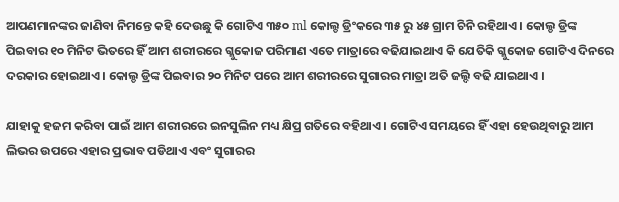ଆପଣମାନଙ୍କର ଜାଣିବା ନିମନ୍ତେ କହି ଦେଉଛୁ କି ଗୋଟିଏ ୩୫୦ ml କୋଲ୍ଡ ଡ୍ରିଂକରେ ୩୫ ରୁ ୪୫ ଗ୍ରାମ ଚିନି ରହିଥାଏ । କୋଲ୍ଡ ଡ୍ରିଙ୍କ ପିଇବାର ୧୦ ମିନିଟ ଭିତରେ ହିଁ ଆମ ଶରୀରରେ ଗ୍ଳୁକୋଜ ପରିମାଣ ଏତେ ମାତ୍ରାରେ ବଢିଯାଇଥାଏ କି ଯେତିକି ଗ୍ଳୁକୋଜ ଗୋଟିଏ ଦିନରେ ଦରକାର ହୋଇଥାଏ । କୋଲ୍ଡ ଡ୍ରିଙ୍କ ପିଇବାର ୨୦ ମିନିଟ ପରେ ଆମ ଶରୀରରେ ସୁଗାରର ମାତ୍ରା ଅତି ଜଲ୍ଦି ବଢି ଯାଇଥାଏ ।

ଯାହାକୁ ହଜମ କରିବା ପାଇଁ ଆମ ଶରୀରରେ ଇନସୁଲିନ ମଧ୍ୟ କ୍ଷିପ୍ର ଗତିରେ ବହିଥାଏ । ଗୋଟିଏ ସମୟରେ ହିଁ ଏହା ହେଉଥିବାରୁ ଆମ ଲିଭର ଉପରେ ଏହାର ପ୍ରଭାବ ପଡିଥାଏ ଏବଂ ସୁଗାରର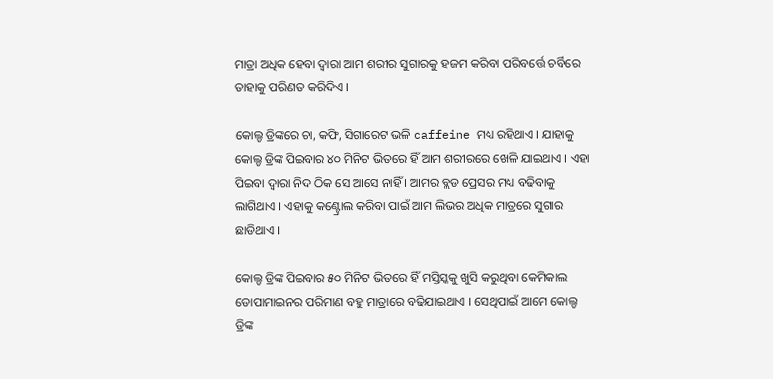ମାତ୍ରା ଅଧିକ ହେବା ଦ୍ଵାରା ଆମ ଶରୀର ସୁଗାରକୁ ହଜମ କରିବା ପରିବର୍ତ୍ତେ ଚର୍ବିରେ ତାହାକୁ ପରିଣତ କରିଦିଏ ।

କୋଲ୍ଡ ଡ୍ରିଙ୍କରେ ଚା, କଫି, ସିଗାରେଟ ଭଳି caffeine ମଧ୍ୟ ରହିଥାଏ । ଯାହାକୁ କୋଲ୍ଡ ଡ୍ରିଙ୍କ ପିଇବାର ୪୦ ମିନିଟ ଭିତରେ ହିଁ ଆମ ଶରୀରରେ ଖେଳି ଯାଇଥାଏ । ଏହା ପିଇବା ଦ୍ଵାରା ନିଦ ଠିକ ସେ ଆସେ ନାହିଁ । ଆମର ବ୍ଲଡ ପ୍ରେସର ମଧ୍ୟ ବଢିବାକୁ ଲାଗିଥାଏ । ଏହାକୁ କଣ୍ଟ୍ରୋଲ କରିବା ପାଇଁ ଆମ ଲିଭର ଅଧିକ ମାତ୍ରରେ ସୁଗାର ଛାଡିଥାଏ ।

କୋଲ୍ଡ ଡ୍ରିଙ୍କ ପିଇବାର ୫୦ ମିନିଟ ଭିତରେ ହିଁ ମସ୍ତିସ୍କକୁ ଖୁସି କରୁଥିବା କେମିକାଲ ଡୋପାମାଇନର ପରିମାଣ ବହୁ ମାତ୍ରାରେ ବଢିଯାଇଥାଏ । ସେଥିପାଇଁ ଆମେ କୋଲ୍ଡ ଡ୍ରିଙ୍କ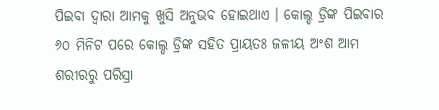ପିଇବା ଦ୍ଵାରା ଆମକୁ ଖୁସି ଅନୁଭବ ହୋଇଥାଏ । କୋଲ୍ଡ ଡ୍ରିଙ୍କ ପିଇବାର ୬୦ ମିନିଟ ପରେ କୋଲ୍ଡ ଡ୍ରିଙ୍କ ସହିତ ପ୍ରାୟତଃ ଜଳୀୟ ଅଂଶ ଆମ ଶରୀରରୁ ପରିସ୍ରା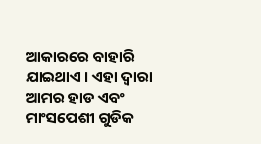ଆକାରରେ ବାହାରି ଯାଇଥାଏ । ଏହା ଦ୍ଵାରା ଆମର ହାଡ ଏବଂ ମାଂସପେଶୀ ଗୁଡିକ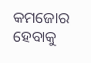କମଜୋର ହେବାକୁ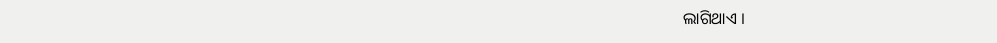ଲାଗିଥାଏ ।